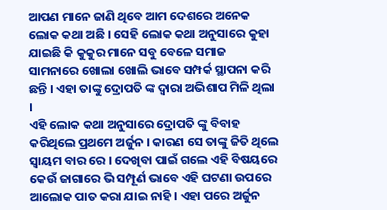ଆପଣ ମାନେ ଜାଣି ଥିବେ ଆମ ଦେଶରେ ଅନେକ ଲୋକ କଥା ଅଛି । ସେହି ଲୋକ କଥା ଅନୁସାରେ କୁହା ଯାଇଛି କି କୁକୁର ମାନେ ସବୁ ବେଳେ ସମାଜ ସାମନାରେ ଖୋଲା ଖୋଲି ଭାବେ ସମ୍ପର୍କ ସ୍ଥାପନା କରି ଛନ୍ତି । ଏହା ତାଙ୍କୁ ଦ୍ରୋପତି ଙ୍କ ଦ୍ଵାରା ଅଭିଶାପ ମିଳି ଥିଲା ।
ଏହି ଲୋକ କଥା ଅନୁସାରେ ଦ୍ରୋପତି ଙ୍କୁ ବିବାହ କରିଥିଲେ ପ୍ରଥମେ ଅର୍ଜୁନ । କାରଣ ସେ ତାଙ୍କୁ ଜିତି ଥିଲେ ସ୍ୱାୟମ ବାର ରେ । ଦେଖିବା ପାଇଁ ଗଲେ ଏହି ବିଷୟରେ କେଉଁ ଜାଗାରେ ଭି ସମ୍ପୂର୍ଣ ଭାବେ ଏହି ଘଟଣା ଉପରେ ଆଲୋକ ପାତ କରା ଯାଇ ନାହି । ଏହା ପରେ ଅର୍ଜୁନ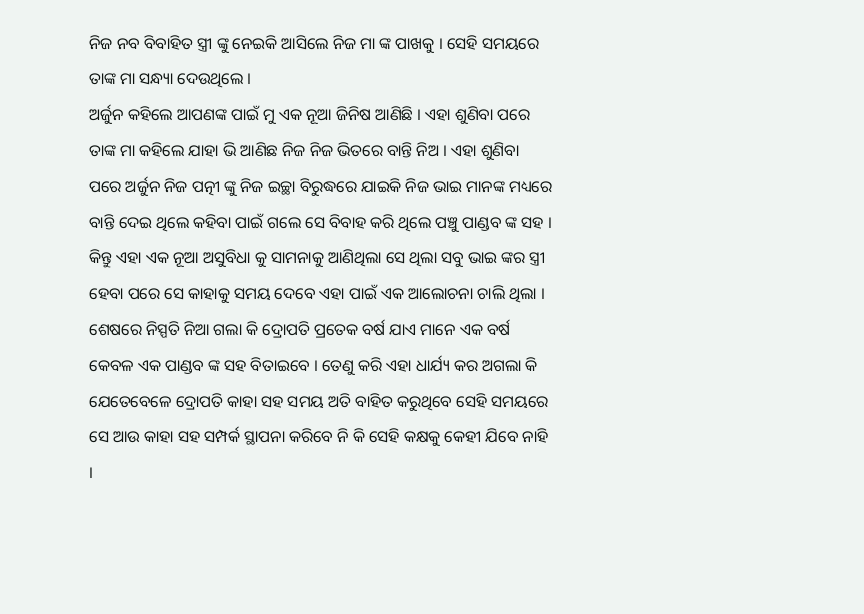ନିଜ ନବ ବିବାହିତ ସ୍ତ୍ରୀ ଙ୍କୁ ନେଇକି ଆସିଲେ ନିଜ ମା ଙ୍କ ପାଖକୁ । ସେହି ସମୟରେ ତାଙ୍କ ମା ସନ୍ଧ୍ୟା ଦେଉଥିଲେ ।
ଅର୍ଜୁନ କହିଲେ ଆପଣଙ୍କ ପାଇଁ ମୁ ଏକ ନୂଆ ଜିନିଷ ଆଣିଛି । ଏହା ଶୁଣିବା ପରେ ତାଙ୍କ ମା କହିଲେ ଯାହା ଭି ଆଣିଛ ନିଜ ନିଜ ଭିତରେ ବାନ୍ତି ନିଅ । ଏହା ଶୁଣିବା ପରେ ଅର୍ଜୁନ ନିଜ ପତ୍ନୀ ଙ୍କୁ ନିଜ ଇଚ୍ଛା ବିରୁଦ୍ଧରେ ଯାଇକି ନିଜ ଭାଇ ମାନଙ୍କ ମଧ୍ୟରେ ବାନ୍ତି ଦେଇ ଥିଲେ କହିବା ପାଇଁ ଗଲେ ସେ ବିବାହ କରି ଥିଲେ ପଞ୍ଚୁ ପାଣ୍ଡବ ଙ୍କ ସହ । କିନ୍ତୁ ଏହା ଏକ ନୂଆ ଅସୁବିଧା କୁ ସାମନାକୁ ଆଣିଥିଲା ସେ ଥିଲା ସବୁ ଭାଇ ଙ୍କର ସ୍ତ୍ରୀ ହେବା ପରେ ସେ କାହାକୁ ସମୟ ଦେବେ ଏହା ପାଇଁ ଏକ ଆଲୋଚନା ଚାଲି ଥିଲା ।
ଶେଷରେ ନିସ୍ପତି ନିଆ ଗଲା କି ଦ୍ରୋପତି ପ୍ରତେକ ବର୍ଷ ଯାଏ ମାନେ ଏକ ବର୍ଷ କେବଳ ଏକ ପାଣ୍ଡବ ଙ୍କ ସହ ବିତାଇବେ । ତେଣୁ କରି ଏହା ଧାର୍ଯ୍ୟ କର ଅଗଲା କି ଯେତେବେଳେ ଦ୍ରୋପତି କାହା ସହ ସମୟ ଅତି ବାହିତ କରୁଥିବେ ସେହି ସମୟରେ ସେ ଆଉ କାହା ସହ ସମ୍ପର୍କ ସ୍ଥାପନା କରିବେ ନି କି ସେହି କକ୍ଷକୁ କେହୀ ଯିବେ ନାହି ।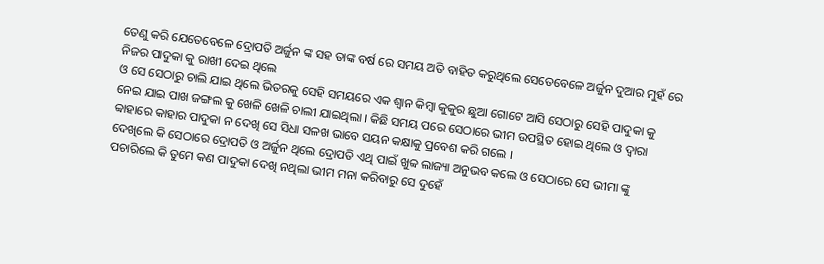ତେଣୁ କରି ଯେତେବେଳେ ଦ୍ରୋପତି ଅର୍ଜୁନ ଙ୍କ ସହ ତାଙ୍କ ବର୍ଷ ରେ ସମୟ ଅତି ବାହିତ କରୁଥିଲେ ସେତେବେଳେ ଅର୍ଜୁନ ଦୁଆର ମୁହଁ ରେ ନିଜର ପାଦୁକା କୁ ରାଖୀ ଦେଇ ଥିଲେ
ଓ ସେ ସେଠାରୁ ଚାଲି ଯାଇ ଥିଲେ ଭିତରକୁ ସେହି ସମୟରେ ଏକ ଶ୍ଵାନ କିମ୍ବା କୁକୁର ଛୁଆ ଗୋଟେ ଆସି ସେଠାରୁ ସେହି ପାଦୁକା କୁ ନେଇ ଯାଇ ପାଖ ଜଙ୍ଗଲ କୁ ଖେଳି ଖେଳି ଚାଲୀ ଯାଇଥିଲା । କିଛି ସମୟ ପରେ ସେଠାରେ ଭୀମ ଉପସ୍ଥିତ ହୋଇ ଥିଲେ ଓ ଦ୍ଵାରା ବ୍ବାହାରେ କାହାର ପାଦୁକା ନ ଦେଖି ସେ ସିଧା ସଳଖ ଭାବେ ସୟନ କକ୍ଷାକୁ ପ୍ରବେଶ କରି ଗଲେ ।
ଦେଖିଲେ କି ସେଠାରେ ଦ୍ରୋପତି ଓ ଅର୍ଜୁନ ଥିଲେ ଦ୍ରୋପତି ଏଥି ପାଇଁ ଖୁବ୍ବ ଲାଜ୍ୟା ଅନୁଭବ କଲେ ଓ ସେଠାରେ ସେ ଭୀମା ଙ୍କୁ ପଚାରିଲେ କି ତୁମେ କଣ ପାଦୁକା ଦେଖି ନଥିଲା ଭୀମ ମନା କରିବାରୁ ସେ ଦୁହେଁ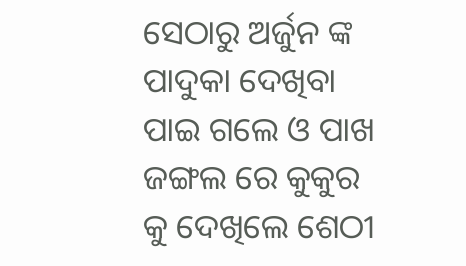ସେଠାରୁ ଅର୍ଜୁନ ଙ୍କ ପାଦୁକା ଦେଖିବା ପାଇ ଗଲେ ଓ ପାଖ ଜଙ୍ଗଲ ରେ କୁକୁର କୁ ଦେଖିଲେ ଶେଠୀ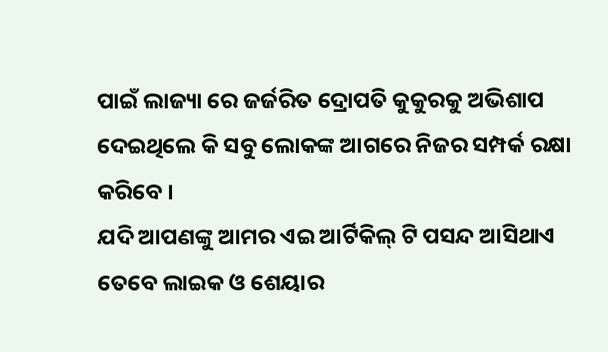ପାଇଁ ଲାଜ୍ୟା ରେ ଜର୍ଜରିତ ଦ୍ରୋପତି କୁକୁରକୁ ଅଭିଶାପ ଦେଇଥିଲେ କି ସବୁ ଲୋକଙ୍କ ଆଗରେ ନିଜର ସମ୍ପର୍କ ରକ୍ଷା କରିବେ ।
ଯଦି ଆପଣଙ୍କୁ ଆମର ଏଇ ଆର୍ଟିକିଲ୍ ଟି ପସନ୍ଦ ଆସିଥାଏ ତେବେ ଲାଇକ ଓ ଶେୟାର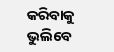କରିବାକୁ ଭୁଲିବେ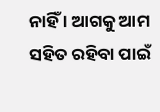ନାହିଁ । ଆଗକୁ ଆମ ସହିତ ରହିବା ପାଇଁ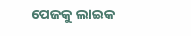ପେଜକୁ ଲାଇକ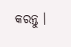କରନ୍ତୁ ।